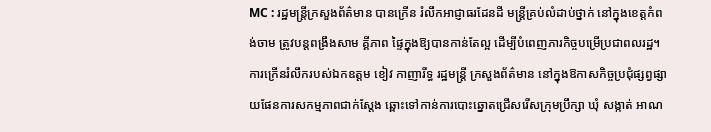MC : រដ្ឋមន្ត្រីក្រសួងព័ត៌មាន បានក្រើន រំលឹកអាជ្ញាធរដែនដី មន្រ្តីគ្រប់លំដាប់ថ្នាក់ នៅក្នុងខេត្តកំពង់ចាម ត្រូវបន្តពង្រឹងសាម គ្គីភាព ផ្ទៃក្នុងឱ្យបានកាន់តែល្អ ដើម្បីបំពេញភារកិច្ចបម្រើប្រជាពលរដ្ឋ។ ការក្រើនរំលឹករបស់ឯកឧត្តម ខៀវ កាញារីទ្ធ រដ្ឋមន្រ្តី ក្រសួងព័ត៌មាន នៅក្នុងឱកាសកិច្ចប្រជុំផ្សព្វផ្សាយផែនការសកម្មភាពជាក់ស្តែង ឆ្ពោះទៅកាន់ការបោះឆ្នោតជ្រើសរើសក្រុមប្រឹក្សា ឃុំ សង្កាត់ អាណ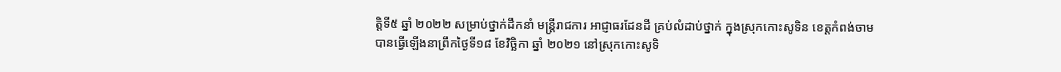ត្តិទី៥ ឆ្នាំ ២០២២ សម្រាប់ថ្នាក់ដឹកនាំ មន្រ្តីរាជការ អាជ្ញាធរដែនដី គ្រប់លំដាប់ថ្នាក់ ក្នុងស្រុកកោះសូទិន ខេត្តកំពង់ចាម បានធ្វើឡើងនាព្រឹកថ្ងៃទី១៨ ខែវិច្ឆិកា ឆ្នាំ ២០២១ នៅស្រុកកោះសូទិ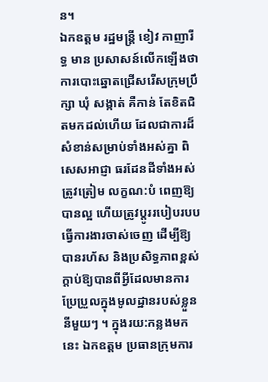ន។
ឯកឧត្តម រដ្ឋមន្រ្តី ខៀវ កាញារីទ្ធ មាន ប្រសាសន៍លើកឡើងថា ការបោះឆ្នោតជ្រើសរើសក្រុមប្រឹក្សា ឃុំ សង្កាត់ គឺកាន់ តែខិតជិតមកដល់ហើយ ដែលជាការដ៏សំខាន់សម្រាប់ទាំងអស់គ្នា ពិសេសអាជ្ញា ធរដែនដីទាំងអស់ត្រូវត្រៀម លក្ខណ:បំ ពេញឱ្យបានល្អ ហើយត្រូវប្តូររបៀបរបបធ្វើការងារចាស់ចេញ ដើម្បីឱ្យបានរហ័ស និងប្រសិទ្ធភាពខ្ពស់ ក្តាប់ឱ្យបានពីអ្វីដែលមានការប្រែប្រួលក្នុងមូលដ្ឋានរបស់ខ្លួន នីមួយៗ ។ ក្នុងរយ:កន្លងមកនេះ ឯកឧត្តម ប្រធានក្រុមការ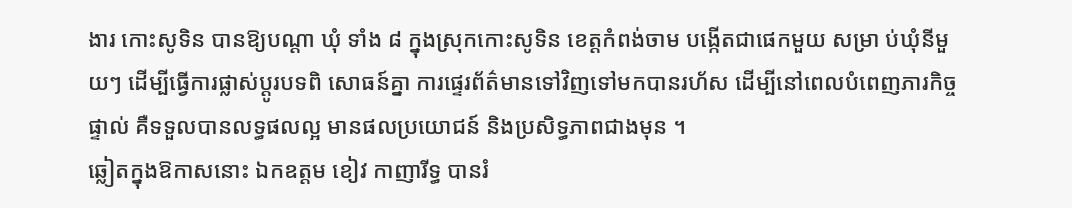ងារ កោះសូទិន បានឱ្យបណ្តា ឃុំ ទាំង ៨ ក្នុងស្រុកកោះសូទិន ខេត្តកំពង់ចាម បង្កើតជាផេកមួយ សម្រា ប់ឃុំនីមួយៗ ដើម្បីធ្វើការផ្លាស់ប្តូរបទពិ សោធន៍គ្នា ការផ្ទេរព័ត៌មានទៅវិញទៅមកបានរហ័ស ដើម្បីនៅពេលបំពេញភារកិច្ចផ្ទាល់ គឺទទួលបានលទ្ធផលល្អ មានផលប្រយោជន៍ និងប្រសិទ្ធភាពជាងមុន ។
ឆ្លៀតក្នុងឱកាសនោះ ឯកឧត្តម ខៀវ កាញារីទ្ធ បានរំ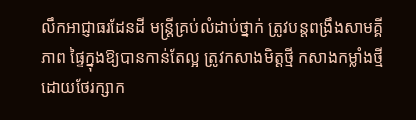លឹកអាជ្ញាធរដែនដី មន្រ្តីគ្រប់លំដាប់ថ្នាក់ ត្រូវបន្តពង្រឹងសាមគ្គី ភាព ផ្ទៃក្នុងឱ្យបានកាន់តែល្អ ត្រូវកសាងមិត្តថ្មី កសាងកម្លាំងថ្មី ដោយថែរក្សាក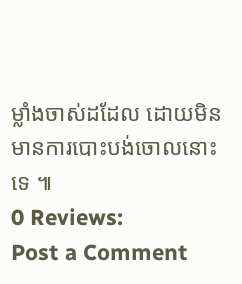ម្លាំងចាស់ដដែល ដោយមិនមានការបោះបង់ចោលនោះទេ ៕
0 Reviews:
Post a Comment